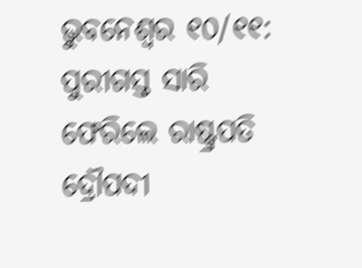ଭୁବନେଶ୍ୱର ୧୦/୧୧: ପୁରୀଗସ୍ତ ସାରି ଫେରିଲେ ରାଷ୍ଟ୍ରପତି ଦ୍ରୌପଦୀ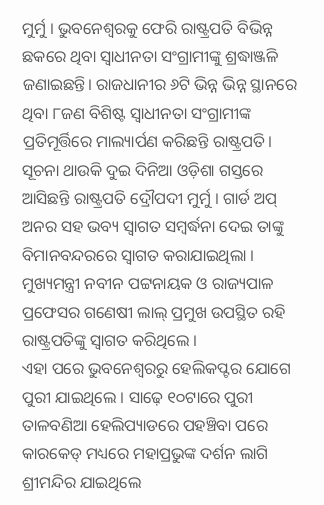ମୁର୍ମୁ । ଭୁବନେଶ୍ୱରକୁ ଫେରି ରାଷ୍ଟ୍ରପତି ବିଭିନ୍ନ ଛକରେ ଥିବା ସ୍ୱାଧୀନତା ସଂଗ୍ରାମୀଙ୍କୁ ଶ୍ରଦ୍ଧାଞ୍ଜଳି ଜଣାଇଛନ୍ତି। ରାଜଧାନୀର ୬ଟି ଭିନ୍ନ ଭିନ୍ନ ସ୍ଥାନରେ ଥିବା ୮ଜଣ ବିଶିଷ୍ଟ ସ୍ବାଧୀନତା ସଂଗ୍ରାମୀଙ୍କ ପ୍ରତିମୂର୍ତ୍ତିରେ ମାଲ୍ୟାର୍ପଣ କରିଛନ୍ତି ରାଷ୍ଟ୍ରପତି।
ସୂଚନା ଥାଉକି ଦୁଇ ଦିନିଆ ଓଡ଼ିଶା ଗସ୍ତରେ ଆସିଛନ୍ତି ରାଷ୍ଟ୍ରପତି ଦ୍ରୌପଦୀ ମୁର୍ମୁ । ଗାର୍ଡ ଅପ୍ ଅନର ସହ ଭବ୍ୟ ସ୍ୱାଗତ ସମ୍ୱର୍ଦ୍ଧନା ଦେଇ ତାଙ୍କୁ ବିମାନବନ୍ଦରରେ ସ୍ୱାଗତ କରାଯାଇଥିଲା । ମୁଖ୍ୟମନ୍ତ୍ରୀ ନବୀନ ପଟ୍ଟନାୟକ ଓ ରାଜ୍ୟପାଳ ପ୍ରଫେସର ଗଣେଷୀ ଲାଲ୍ ପ୍ରମୁଖ ଉପସ୍ଥିତ ରହି ରାଷ୍ଟ୍ରପତିଙ୍କୁ ସ୍ୱାଗତ କରିଥିଲେ ।
ଏହା ପରେ ଭୁବନେଶ୍ୱରରୁ ହେଲିକପ୍ଟର ଯୋଗେ ପୁରୀ ଯାଇଥିଲେ । ସାଢ଼େ ୧୦ଟାରେ ପୁରୀ ତାଳବଣିଆ ହେଲିପ୍ୟାଡରେ ପହଞ୍ଚିବା ପରେ କାରକେଡ୍ ମଧ୍ୟରେ ମହାପ୍ରଭୁଙ୍କ ଦର୍ଶନ ଲାଗି ଶ୍ରୀମନ୍ଦିର ଯାଇଥିଲେ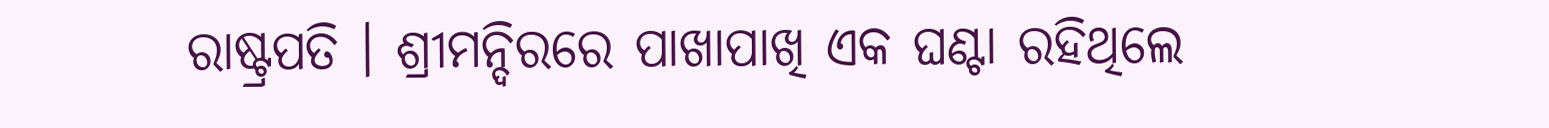ରାଷ୍ଟ୍ରପତି । ଶ୍ରୀମନ୍ଦିରରେ ପାଖାପାଖି ଏକ ଘଣ୍ଟା ରହିଥିଲେ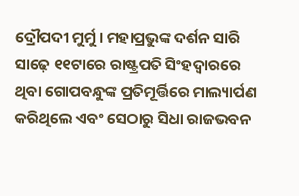ଦ୍ରୌପଦୀ ମୁର୍ମୁ । ମହାପ୍ରଭୁଙ୍କ ଦର୍ଶନ ସାରି ସାଢ଼େ ୧୧ଟାରେ ରାଷ୍ଟ୍ରପତି ସିଂହଦ୍ବାରରେ ଥିବା ଗୋପବନ୍ଧୁଙ୍କ ପ୍ରତିମୂର୍ତ୍ତିରେ ମାଲ୍ୟାର୍ପଣ କରିଥିଲେ ଏବଂ ସେଠାରୁ ସିଧା ରାଜଭବନ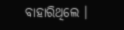ବାହାରିଥିଲେ ।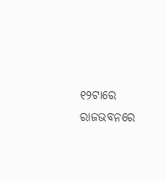୧୨ଟାରେ ରାଜଭବନରେ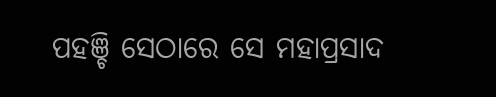ପହଞ୍ଚି ସେଠାରେ ସେ ମହାପ୍ରସାଦ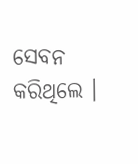ସେବନ କରିଥିଲେ ।